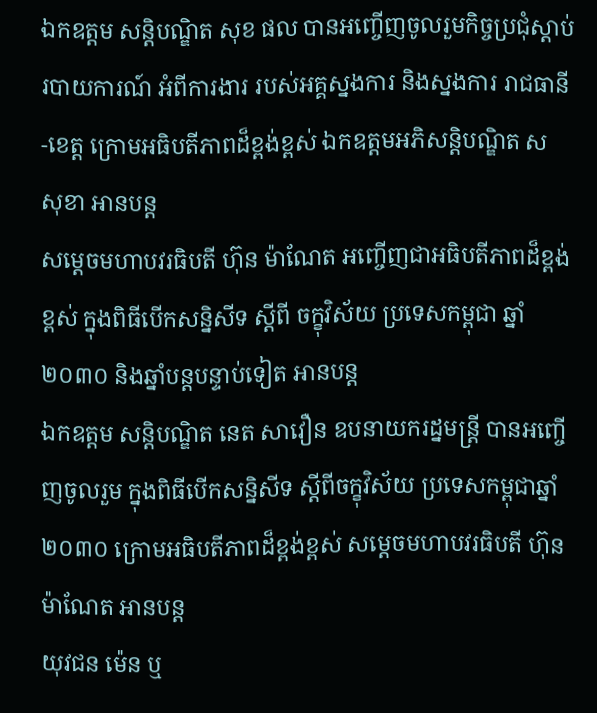ឯកឧត្តម សន្តិបណ្ឌិត សុខ ផល បានអញ្ចើញចូលរួមកិច្ចប្រជុំស្តាប់របាយការណ៍ អំពីការងារ របស់អគ្គស្នងការ និងស្នងការ រាជធានី-ខេត្ត ក្រោមអធិបតីភាពដ៏ខ្ពង់ខ្ពស់ ឯកឧត្តមអភិសន្តិបណ្ឌិត ស សុខា អានបន្ត
សម្ដេចមហាបវរធិបតី ហ៊ុន ម៉ាណែត អញ្ចើញជាអធិបតីភាពដ៏ខ្ពង់ខ្ពស់ ក្នុងពិធីបើកសន្និសីទ ស្តីពី ចក្ខុវិស័យ ប្រទេសកម្ពុជា ឆ្នាំ២០៣០ និងឆ្នាំបន្តបន្ទាប់ទៀត អានបន្ត
ឯកឧត្តម សន្តិបណ្ឌិត នេត សាវឿន ឧបនាយករដ្នមន្ត្រី បានអញ្ចើញចូលរួម ក្នុងពិធីបើកសន្និសីទ ស្តីពីចក្ខុវិស័យ ប្រទេសកម្ពុជាឆ្នាំ២០៣០ ក្រោមអធិបតីភាពដ៏ខ្ពង់ខ្ពស់ សម្ដេចមហាបវរធិបតី ហ៊ុន ម៉ាណែត អានបន្ត
យុវជន ម៉េន ឬ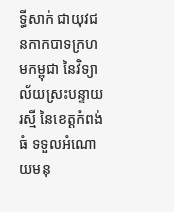ទ្ធីសាក់ ជាយុវជនកាកបាទក្រហមកម្ពុជា នៃវិទ្យាល័យស្រះបន្ទាយរស្មី នៃខេត្តកំពង់ធំ ទទួលអំណោយមនុ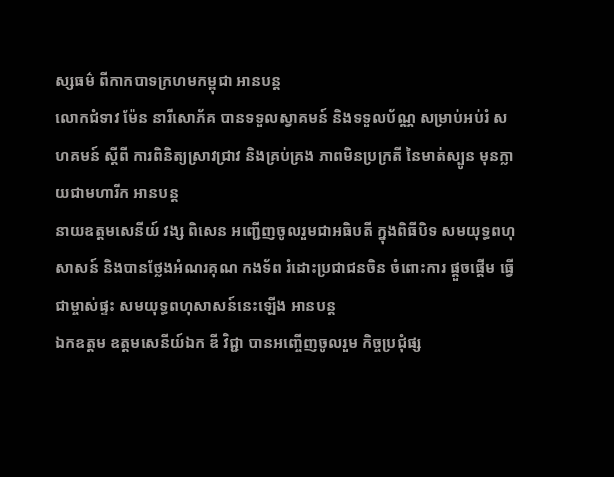ស្សធម៌ ពីកាកបាទក្រហមកម្ពុជា អានបន្ត
លោកជំទាវ ម៉ែន នារីសោភ័គ បានទទួលស្វាគមន៍ និងទទួលប័ណ្ណ សម្រាប់អប់រំ សហគមន៍ ស្តីពី ការពិនិត្យស្រាវជ្រាវ និងគ្រប់គ្រង ភាពមិនប្រក្រតី នៃមាត់ស្បូន មុនក្លាយជាមហារីក អានបន្ត
នាយឧត្តមសេនីយ៍ វង្ស ពិសេន អញ្ជើញចូលរួមជាអធិបតី ក្នុងពិធីបិទ សមយុទ្ធពហុសាសន៍ និងបានថ្លែងអំណរគុណ កងទ័ព រំដោះប្រជាជនចិន ចំពោះការ ផ្តួចផ្តើម ធ្វើជាម្ចាស់ផ្ទះ សមយុទ្ធពហុសាសន៍នេះឡើង អានបន្ត
ឯកឧត្តម ឧត្តមសេនីយ៍ឯក ឌី វិជ្ជា បានអញ្ចើញចូលរួម កិច្ចប្រជុំផ្ស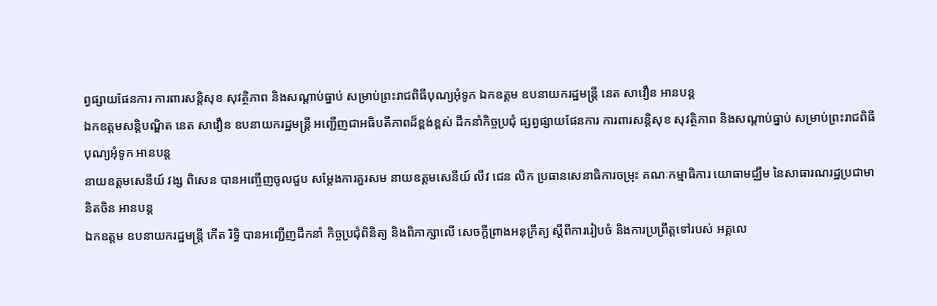ព្វផ្សាយផែនការ ការពារសន្តិសុខ សុវត្ថិភាព និងសណ្តាប់ធ្នាប់ សម្រាប់ព្រះរាជពិធីបុណ្យអុំទូក ឯកឧត្តម ឧបនាយករដ្ឋមន្រ្តី នេត សាវឿន អានបន្ត
ឯកឧត្តមសន្តិបណ្ឌិត នេត សាវឿន ឧបនាយករដ្ឋមន្រ្តី អញ្ជើញជាអធិបតីភាពដ៏ខ្ពង់ខ្ពស់ ដឹកនាំកិច្ចប្រជុំ ផ្សព្វផ្សាយផែនការ ការពារសន្តិសុខ សុវត្ថិភាព និងសណ្តាប់ធ្នាប់ សម្រាប់ព្រះរាជពិធីបុណ្យអុំទូក អានបន្ត
នាយឧត្តមសេនីយ៍ វង្ស ពិសេន បានអញ្ចើញចូលជួប សម្ដែងការគួរសម នាយឧត្តមសេនីយ៍ លីវ ជេន លិក ប្រធានសេនាធិការចម្រុះ គណៈកម្មាធិការ យោធាមជ្ឈឹម នៃសាធារណរដ្ឋប្រជាមានិតចិន អានបន្ត
ឯកឧត្តម ឧបនាយករដ្ឋមន្រ្តី កើត រិទ្ធិ បានអញ្ជើញដឹកនាំ កិច្ចប្រជុំពិនិត្យ និងពិភាក្សាលើ សេចក្តីព្រាងអនុក្រឹត្យ ស្តីពីការរៀបចំ និងការប្រព្រឹត្តទៅរបស់ អគ្គលេ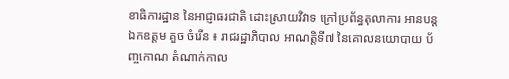ខាធិការដ្ឋាន នៃអាជ្ញាធរជាតិ ដោះស្រាយវិវាទ ក្រៅប្រព័ន្ធតុលាការ អានបន្ត
ឯកឧត្តម គួច ចំរើន ៖ រាជរដ្ឋាភិបាល អាណត្តិទី៧ នៃគោលនយោបាយ ប័ញ្ចកោណ តំណាក់កាល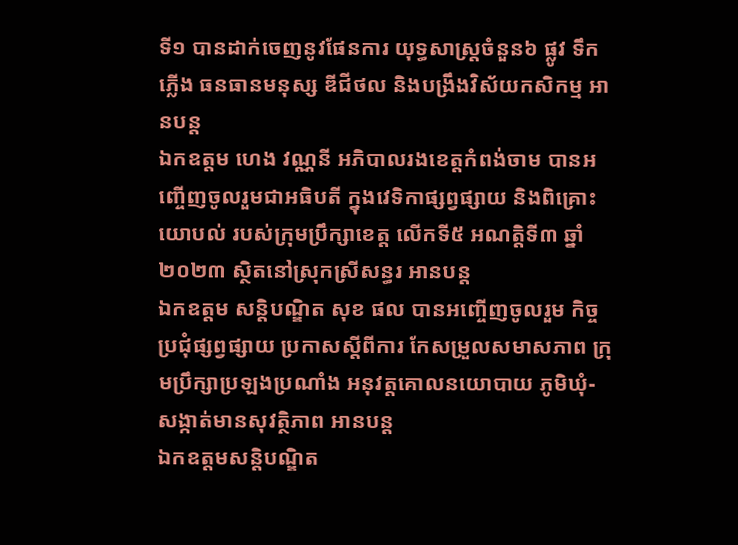ទី១ បានដាក់ចេញនូវផែនការ យុទ្ធសាស្ត្រចំនួន៦ ផ្លូវ ទឹក ភ្លើង ធនធានមនុស្ស ឌីជីថល និងបង្រឹងវិស័យកសិកម្ម អានបន្ត
ឯកឧត្តម ហេង វណ្ណនី អភិបាលរងខេត្តកំពង់ចាម បានអញ្ចើញចូលរួមជាអធិបតី ក្នុងវេទិកាផ្សព្វផ្សាយ និងពិគ្រោះយោបល់ របស់ក្រុមប្រឹក្សាខេត្ត លើកទី៥ អណត្តិទី៣ ឆ្នាំ២០២៣ ស្ថិតនៅស្រុកស្រីសន្ធរ អានបន្ត
ឯកឧត្តម សន្តិបណ្ឌិត សុខ ផល បានអញ្ចើញចូលរួម កិច្ចប្រជុំផ្សព្វផ្សាយ ប្រកាសស្តីពីការ កែសម្រួលសមាសភាព ក្រុមប្រឹក្សាប្រឡងប្រណាំង អនុវត្តគោលនយោបាយ ភូមិឃុំ-សង្កាត់មានសុវត្ថិភាព អានបន្ត
ឯកឧត្តមសន្តិបណ្ឌិត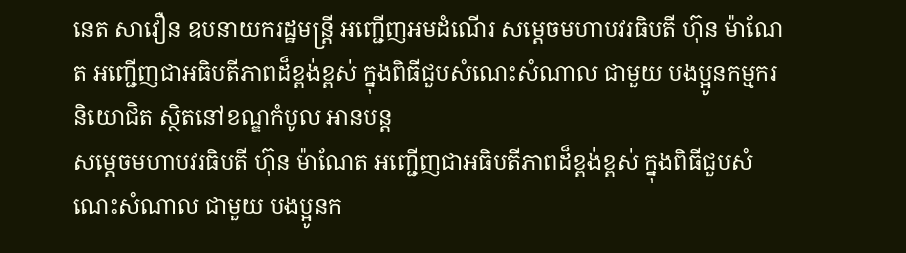នេត សាវឿន ឧបនាយករដ្ឋមន្រ្តី អញ្ជើញអមដំណើរ សម្តេចមហាបវរធិបតី ហ៊ុន ម៉ាណែត អញ្ជើញជាអធិបតីភាពដ៏ខ្ពង់ខ្ពស់ ក្នុងពិធីជួបសំណេះសំណាល ជាមួយ បងប្អូនកម្មករ និយោជិត ស្ថិតនៅខណ្ឌកំបូល អានបន្ត
សម្តេចមហាបវរធិបតី ហ៊ុន ម៉ាណែត អញ្ជើញជាអធិបតីភាពដ៏ខ្ពង់ខ្ពស់ ក្នុងពិធីជួបសំណេះសំណាល ជាមួយ បងប្អូនក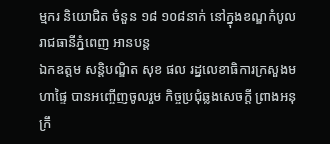ម្មករ និយោជិត ចំនួន ១៨ ១០៨នាក់ នៅក្នុងខណ្ឌកំបូល រាជធានីភ្នំពេញ អានបន្ត
ឯកឧត្តម សន្តិបណ្ឌិត សុខ ផល រដ្នលេខាធិការក្រសួងមហាផ្ទៃ បានអញ្ចើញចូលរួម កិច្ចប្រជុំឆ្លងសេចក្ដី ព្រាងអនុក្រឹ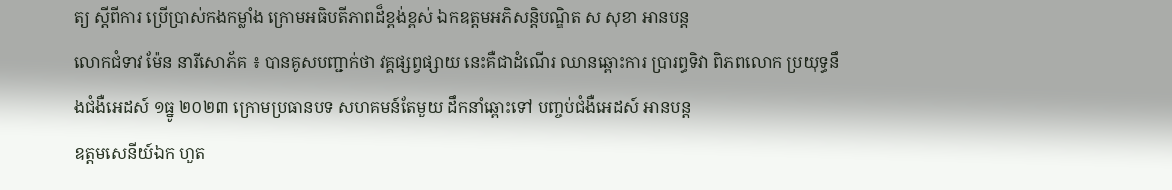ត្យ ស្ដីពីការ ប្រើប្រាស់កងកម្លាំង ក្រោមអធិបតីភាពដ៏ខ្ពង់ខ្ពស់ ឯកឧត្តមអភិសន្តិបណ្ឌិត ស សុខា អានបន្ត
លោកជំទាវ ម៉ែន នារីសោភ័គ ៖ បានគូសបញ្ជាក់ថា វគ្គផ្សព្វផ្សាយ នេះគឺជាដំណើរ ឈានឆ្ពោះការ ប្រារព្ធទិវា ពិភពលោក ប្រយុទ្ធនឹងជំងឺអេដស៍ ១ធ្នូ ២០២៣ ក្រោមប្រធានបទ សហគមន៍តែមួយ ដឹកនាំឆ្ពោះទៅ បញ្ចប់ជំងឺអេដស៍ អានបន្ត
ឧត្ដមសេនីយ៍ឯក ហួត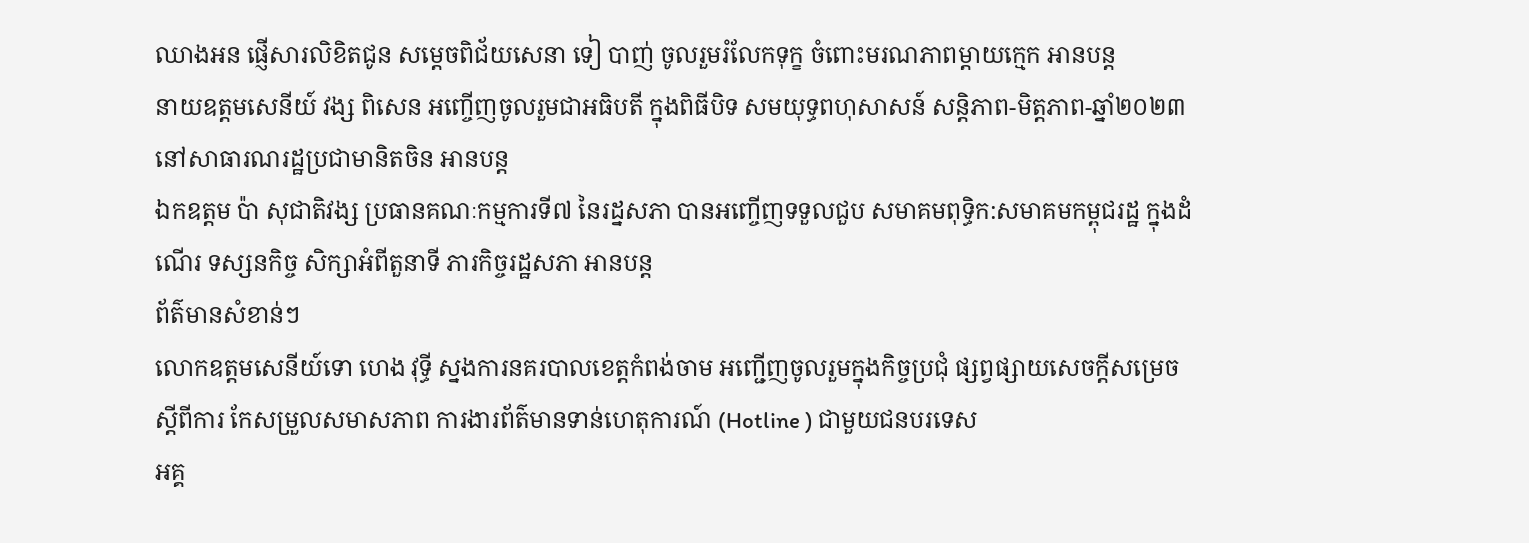ឈាងអន ផ្ញើសារលិខិតជូន សម្ដេចពិជ័យសេនា ទៀ បាញ់ ចូលរួមរំលែកទុក្ខ ចំពោះមរណភាពម្ដាយក្មេក អានបន្ត
នាយឧត្តមសេនីយ៍ វង្ស ពិសេន អញ្ចើញចូលរួមជាអធិបតី ក្នុងពិធីបិទ សមយុទ្ធពហុសាសន៍ សន្តិភាព-មិត្តភាព-ឆ្នាំ២០២៣ នៅសាធារណរដ្ឋប្រជាមានិតចិន អានបន្ត
ឯកឧត្តម ប៉ា សុជាតិវង្ស ប្រធានគណៈកម្មការទី៧ នៃរដ្នសភា បានអញ្ចើញទទួលជួប សមាគមពុទ្ធិក:សមាគមកម្ពុជរដ្ឋ ក្នុងដំណើរ ទស្សនកិច្ច សិក្សាអំពីតួនាទី ភារកិច្ចរដ្ឋសភា អានបន្ត
ព័ត៌មានសំខាន់ៗ
លោកឧត្តមសេនីយ៍ទោ ហេង វុទ្ធី ស្នងការនគរបាលខេត្តកំពង់ចាម អញ្ជើញចូលរួមក្នុងកិច្ចប្រជុំ ផ្សព្វផ្សាយសេចក្តីសម្រេចស្តីពីការ កែសម្រួលសមាសភាព ការងារព័ត៌មានទាន់ហេតុការណ៍ (Hotline ) ជាមួយជនបរទេស
អគ្គ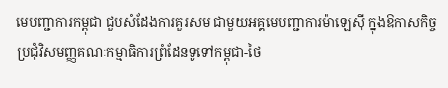មេបញ្ជាការកម្ពុជា ជួបសំដែងការគួរសម ជាមួយអគ្គមេបញ្ជាការម៉ាឡេសុី ក្នុងឱកាសកិច្ចប្រជុំវិសមញ្ញគណៈកម្មាធិការព្រំដែនទូទៅកម្ពុជា-ថៃ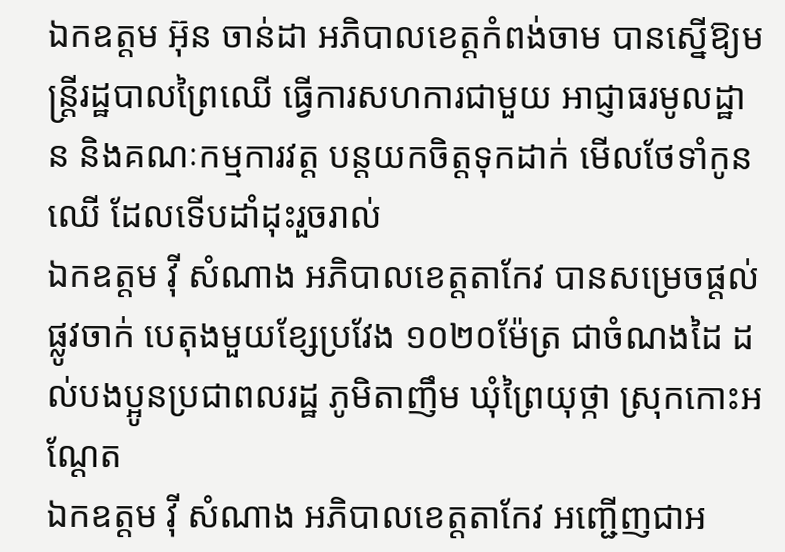ឯកឧត្តម អ៊ុន ចាន់ដា អភិបាលខេត្តកំពង់ចាម បានស្នើឱ្យមន្ត្រីរដ្ឋបាលព្រៃឈើ ធ្វើការសហការជាមួយ អាជ្ញាធរមូលដ្ឋាន និងគណៈកម្មការវត្ត បន្តយកចិត្តទុកដាក់ មើលថែទាំកូនឈើ ដែលទើបដាំដុះរួចរាល់
ឯកឧត្តម វ៉ី សំណាង អភិបាលខេត្តតាកែវ បានសម្រេចផ្ដល់ផ្លូវចាក់ បេតុងមួយខ្សែប្រវែង ១០២០ម៉ែត្រ ជាចំណងដៃ ដល់បងប្អូនប្រជាពលរដ្ឋ ភូមិតាញឹម ឃុំព្រៃយុថ្កា ស្រុកកោះអណ្ដែត
ឯកឧត្តម វ៉ី សំណាង អភិបាលខេត្តតាកែវ អញ្ជេីញជាអ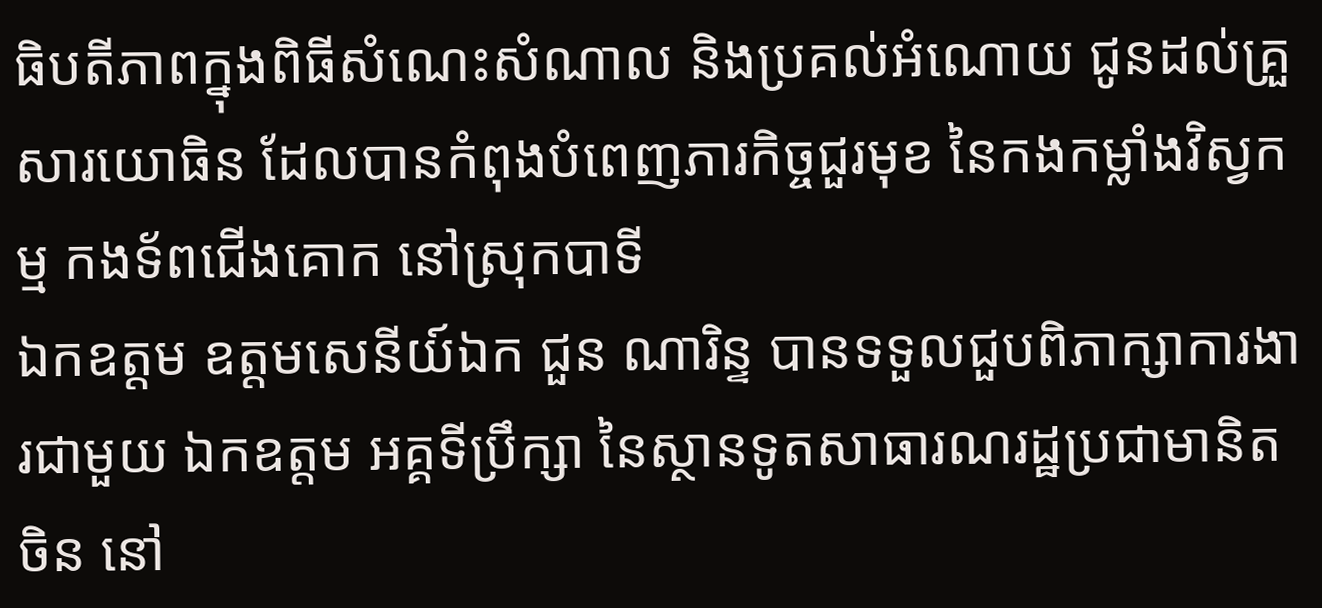ធិបតីភាពក្នុងពិធីសំណេះសំណាល និងប្រគល់អំណោយ ជូនដល់គ្រួសារយោធិន ដែលបានកំពុងបំពេញភារកិច្ចជួរមុខ នៃកងកម្លាំងវិស្វកម្ម កងទ័ពជេីងគោក នៅស្រុកបាទី
ឯកឧត្តម ឧត្តមសេនីយ៍ឯក ជួន ណារិន្ទ បានទទួលជួបពិភាក្សាការងារជាមួយ ឯកឧត្តម អគ្គទីប្រឹក្សា នៃស្ថានទូតសាធារណរដ្ឋប្រជាមានិតចិន នៅ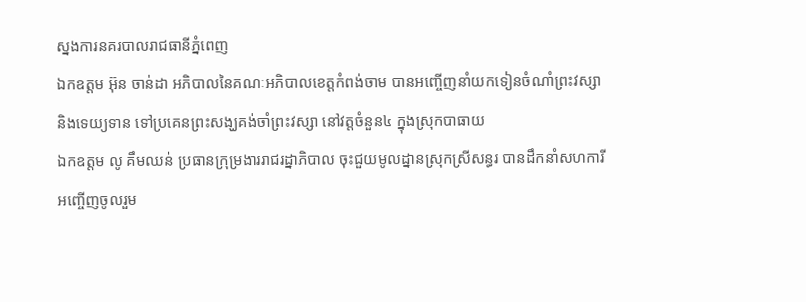ស្នងការនគរបាលរាជធានីភ្នំពេញ
ឯកឧត្តម អ៊ុន ចាន់ដា អភិបាលនៃគណៈអភិបាលខេត្តកំពង់ចាម បានអញ្ចើញនាំយកទៀនចំណាំព្រះវស្សា និងទេយ្យទាន ទៅប្រគេនព្រះសង្ឃគង់ចាំព្រះវស្សា នៅវត្តចំនួន៤ ក្នុងស្រុកបាធាយ
ឯកឧត្តម លូ គឹមឈន់ ប្រធានក្រុម្រងាររាជរដ្នាភិបាល ចុះជួយមូលដ្នានស្រុកស្រីសន្ធរ បានដឹកនាំសហការី អញ្ចើញចូលរួម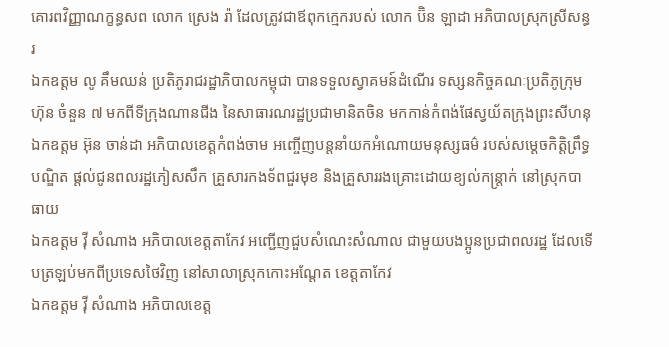គោរពវិញ្ញាណក្ខន្ធសព លោក ស្រេង រ៉ា ដែលត្រូវជាឪពុកក្មេករបស់ លោក ប៊ិន ឡាដា អភិបាលស្រុកស្រីសន្ធរ
ឯកឧត្តម លូ គឹមឈន់ ប្រតិភូរាជរដ្ឋាភិបាលកម្ពុជា បានទទួលស្វាគមន៍ដំណើរ ទស្សនកិច្ចគណៈប្រតិភូក្រុមហ៊ុន ចំនួន ៧ មកពីទីក្រុងណានជីង នៃសាធារណរដ្ឋប្រជាមានិតចិន មកកាន់កំពង់ផែស្វយ័តក្រុងព្រះសីហនុ
ឯកឧត្តម អ៊ុន ចាន់ដា អភិបាលខេត្តកំពង់ចាម អញ្ចើញបន្តនាំយកអំណោយមនុស្សធម៌ របស់សម្តេចកិត្តិព្រឹទ្ធបណ្ឌិត ផ្តល់ជូនពលរដ្ឋភៀសសឹក គ្រួសារកងទ័ពជួរមុខ និងគ្រួសាររងគ្រោះដោយខ្យល់កន្ត្រាក់ នៅស្រុកបាធាយ
ឯកឧត្តម វ៉ី សំណាង អភិបាលខេត្តតាកែវ អញ្ជើញជួបសំណេះសំណាល ជាមួយបងប្អូនប្រជាពលរដ្ឋ ដែលទើបត្រឡប់មកពីប្រទេសថៃវិញ នៅសាលាស្រុកកោះអណ្តែត ខេត្តតាកែវ
ឯកឧត្តម វ៉ី សំណាង អភិបាលខេត្ត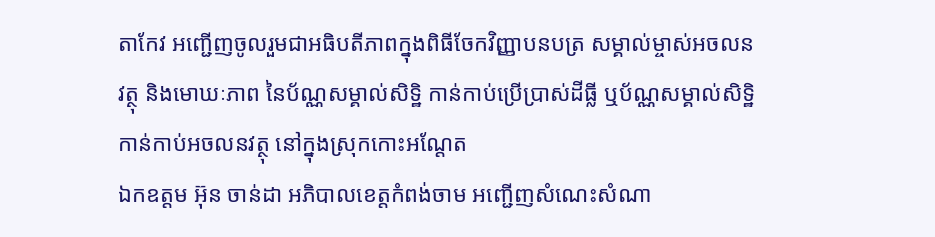តាកែវ អញ្ជើញចូលរួមជាអធិបតីភាពក្នុងពិធីចែកវិញ្ញាបនបត្រ សម្គាល់ម្ចាស់អចលនវត្ថុ និងមោឃៈភាព នៃប័ណ្ណសម្គាល់សិទ្ឋិ កាន់កាប់ប្រើប្រាស់ដីធ្លី ឬប័ណ្ណសម្គាល់សិទ្ឋិ កាន់កាប់អចលនវត្ថុ នៅក្នុងស្រុកកោះអណ្តែត
ឯកឧត្តម អ៊ុន ចាន់ដា អភិបាលខេត្តកំពង់ចាម អញ្ជើញសំណេះសំណា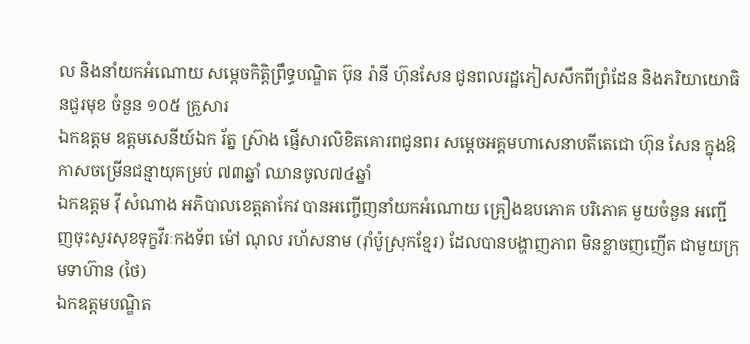ល និងនាំយកអំណោយ សម្តេចកិត្តិព្រឹទ្ធបណ្ឌិត ប៊ុន រ៉ានី ហ៊ុនសែន ជូនពលរដ្ឋភៀសសឹកពីព្រំដែន និងភរិយាយោធិនជួរមុខ ចំនួន ១០៥ គ្រួសារ
ឯកឧត្តម ឧត្តមសេនីយ៍ឯក រ័ត្ន ស្រ៊ាង ផ្ញើសារលិខិតគោរពជូនពរ សម្ដេចអគ្គមហាសេនាបតីតេជោ ហ៊ុន សែន ក្នុងឱកាសចម្រើនជន្មាយុគម្រប់ ៧៣ឆ្នាំ ឈានចូល៧៤ឆ្នាំ
ឯកឧត្តម វ៉ី សំណាង អភិបាលខេត្តតាកែវ បានអញ្ចើញនាំយកអំណោយ គ្រឿងឧបភោគ បរិភោគ មួយចំនួន អញ្ជើញចុះសួរសុខទុក្ខវីរៈកងទ័ព ម៉ៅ ណុល រហ័សនាម (រ៉ាំប៉ូស្រុកខ្មែរ) ដែលបានបង្ហាញភាព មិនខ្លាចញញើត ជាមួយក្រុមទាហ៊ាន (ថៃ)
ឯកឧត្តមបណ្ឌិត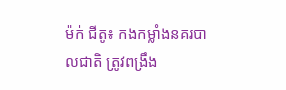ម៉ក់ ជីតូ៖ កងកម្លាំងនគរបាលជាតិ ត្រូវពង្រឹង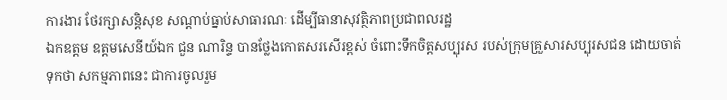ការងារ ថែរក្សាសន្តិសុខ សណ្ដាប់ធ្នាប់សាធារណៈ ដើម្បីធានាសុវត្ថិភាពប្រជាពលរដ្ឋ
ឯកឧត្តម ឧត្តមសេនីយ៍ឯក ជួន ណារិន្ទ បានថ្លែងកោតសរសើរខ្ពស់ ចំពោះទឹកចិត្តសប្បុរស របស់ក្រុមគ្រួសារសប្បុរសជន ដោយចាត់ទុកថា សកម្មភាពនេះ ជាការចូលរួម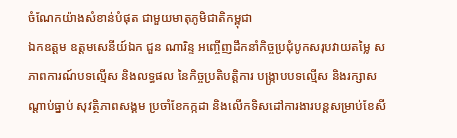ចំណែកយ៉ាងសំខាន់បំផុត ជាមួយមាតុភូមិជាតិកម្ពុជា
ឯកឧត្តម ឧត្តមសេនីយ៍ឯក ជួន ណារិន្ទ អញ្ចើញដឹកនាំកិច្ចប្រជុំបូកសរុបវាយតម្លៃ សភាពការណ៍បទល្មើស និងលទ្ធផល នៃកិច្ចប្រតិបត្តិការ បង្រ្កាបបទល្មើស និងរក្សាសណ្តាប់ធ្នាប់ សុវត្ថិភាពសង្គម ប្រចាំខែកក្កដា និងលើកទិសដៅការងារបន្តសម្រាប់ខែសី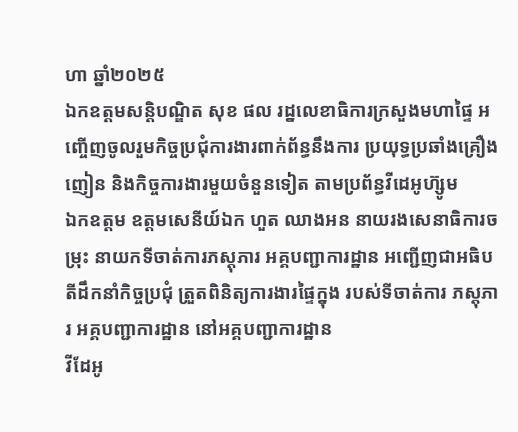ហា ឆ្នាំ២០២៥
ឯកឧត្ដមសន្តិបណ្ឌិត សុខ ផល រដ្នលេខាធិការក្រសួងមហាផ្ទៃ អញ្ចើញចូលរួមកិច្ចប្រជុំការងារពាក់ព័ន្ធនឹងការ ប្រយុទ្ធប្រឆាំងគ្រឿងញៀន និងកិច្ចការងារមួយចំនួនទៀត តាមប្រព័ន្ធវីដេអូហ៊្សូម
ឯកឧត្តម ឧត្ដមសេនីយ៍ឯក ហួត ឈាងអន នាយរងសេនាធិការចម្រុះ នាយកទីចាត់ការភស្តុភារ អគ្គបញ្ជាការដ្ឋាន អញ្ជើញជាអធិបតីដឹកនាំកិច្ចប្រជុំ ត្រួតពិនិត្យការងារផ្ទៃក្នុង របស់ទីចាត់ការ ភស្តុភារ អគ្គបញ្ជាការដ្ឋាន នៅអគ្គបញ្ជាការដ្ឋាន
វីដែអូ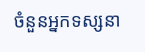ចំនួនអ្នកទស្សនា